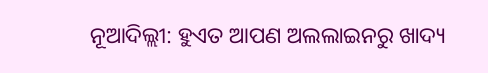ନୂଆଦିଲ୍ଲୀ: ହୁଏତ ଆପଣ ଅଲଲାଇନରୁ ଖାଦ୍ୟ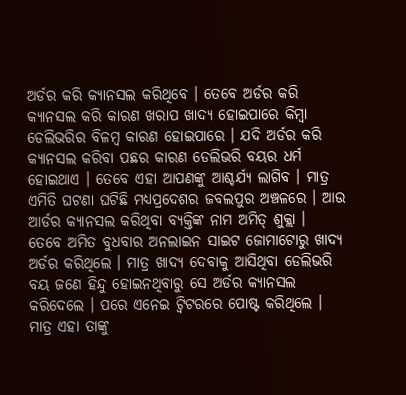ଅର୍ଡର କରି କ୍ୟାନସଲ କରିଥିବେ । ତେବେ ଅର୍ଡର କରି କ୍ୟାନସଲ କରି କାରଣ ଖରାପ ଖାଦ୍ୟ ହୋଇପାରେ କିମ୍ବା ଡେଲିଭରିର ବିଳମ୍ବ କାରଣ ହୋଇପାରେ । ଯଦି ଅର୍ଡର କରି କ୍ୟାନସଲ କରିବା ପଛର କାରଣ ଡେଲିଭରି ବୟର ଧର୍ମ ହୋଇଥାଏ । ତେବେ ଏହା ଆପଣଙ୍କୁ ଆଶ୍ଚର୍ଯ୍ୟ ଲାଗିବ । ମାତ୍ର ଏମିତି ଘଟଣା ଘଟିଛି ମଧ୍ୟପ୍ରଦେଶର ଜବଲପୁର ଅଞ୍ଚଳରେ । ଆଉ ଆର୍ଡର କ୍ୟାନସଲ କରିଥିବା ବ୍ୟକ୍ତିଙ୍କ ନାମ ଅମିତ୍ ଶୁକ୍ଲା ।
ତେବେ ଅମିତ ବୁଧବାର ଅନଲାଇନ ସାଇଟ ଜୋମାଟୋରୁ ଖାଦ୍ୟ ଅର୍ଡର କରିଥିଲେ । ମାତ୍ର ଖାଦ୍ୟ ଦେବାକୁ ଆସିଥିବା ଡେଲିଭରି ବୟ ଜଣେ ହିନ୍ଦୁ ହୋଇନଥିବାରୁ ସେ ଅର୍ଡର କ୍ୟାନସଲ କରିଦେଲେ । ପରେ ଏନେଇ ଟ୍ବିଟରରେ ପୋଷ୍ଟ କରିଥିଲେ । ମାତ୍ର ଏହା ତାଙ୍କୁ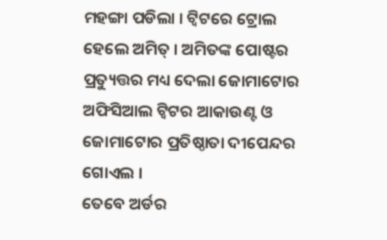ମହଙ୍ଗା ପଡିଲା । ଟ୍ବିଟରେ ଟ୍ରୋଲ ହେଲେ ଅମିତ୍ । ଅମିତଙ୍କ ପୋଷ୍ଟର ପ୍ରତ୍ୟୁତ୍ତର ମଧ୍ୟ ଦେଲା ଜୋମାଟୋର ଅଫିସିଆଲ ଟ୍ବିଟର ଆକାଉଣ୍ଟ ଓ ଜୋମାଟୋର ପ୍ରତିଷ୍ଠାତା ଦୀପେନ୍ଦର ଗୋଏଲ ।
ତେବେ ଅର୍ଡର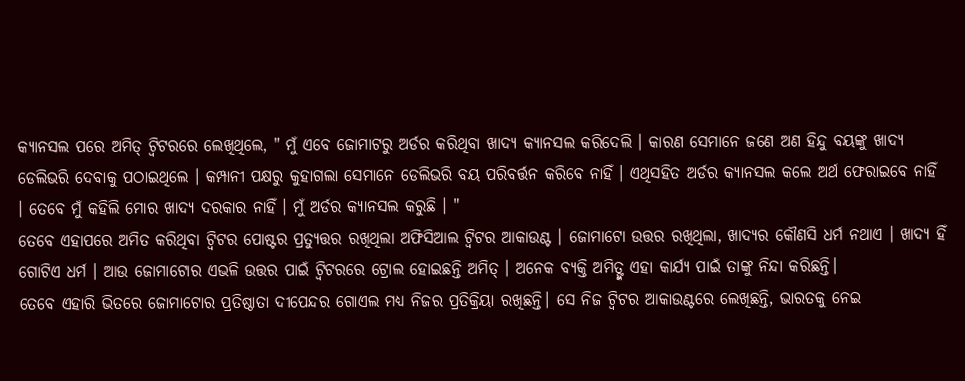କ୍ୟାନସଲ ପରେ ଅମିତ୍ ଟ୍ବିଟରରେ ଲେଖିଥିଲେ, " ମୁଁ ଏବେ ଜୋମାଟରୁ ଅର୍ଡର କରିଥିବା ଖାଦ୍ୟ କ୍ୟାନସଲ କରିଦେଲି । କାରଣ ସେମାନେ ଜଣେ ଅଣ ହିନ୍ଦୁ ବୟଙ୍କୁ ଖାଦ୍ୟ ଡେଲିଭରି ଦେବାକୁ ପଠାଇଥିଲେ । କମ୍ପାନୀ ପକ୍ଷରୁ କୁହାଗଲା ସେମାନେ ଡେଲିଭରି ବୟ ପରିବର୍ତ୍ତନ କରିବେ ନାହିଁ । ଏଥିସହିତ ଅର୍ଡର କ୍ୟାନସଲ କଲେ ଅର୍ଥ ଫେରାଇବେ ନାହିଁ । ତେବେ ମୁଁ କହିଲି ମୋର ଖାଦ୍ୟ ଦରକାର ନାହିଁ । ମୁଁ ଅର୍ଡର କ୍ୟାନସଲ କରୁଛି । "
ତେବେ ଏହାପରେ ଅମିତ କରିଥିବା ଟ୍ବିଟର ପୋଷ୍ଟର ପ୍ରତ୍ୟୁତ୍ତର ରଖିଥିଲା ଅଫିସିଆଲ ଟ୍ବିଟର ଆକାଉଣ୍ଟ । ଜୋମାଟୋ ଉତ୍ତର ରଖିଥିଲା, ଖାଦ୍ୟର କୌଣସି ଧର୍ମ ନଥାଏ । ଖାଦ୍ୟ ହିଁ ଗୋଟିଏ ଧର୍ମ । ଆଉ ଜୋମାଟୋର ଏଭଳି ଉତ୍ତର ପାଇଁ ଟ୍ବିଟରରେ ଟ୍ରୋଲ ହୋଇଛନ୍ତି ଅମିତ୍ । ଅନେକ ବ୍ୟକ୍ତି ଅମିତ୍ଙ୍କ ଏହା କାର୍ଯ୍ୟ ପାଇଁ ତାଙ୍କୁ ନିନ୍ଦା କରିଛନ୍ତି।
ତେବେ ଏହାରି ଭିତରେ ଜୋମାଟୋର ପ୍ରତିଷ୍ଠାତା ଦୀପେନ୍ଦର ଗୋଏଲ ମଧ୍ୟ ନିଜର ପ୍ରତିକ୍ରିୟା ରଖିଛନ୍ତି। ସେ ନିଜ ଟ୍ବିଟର ଆକାଉଣ୍ଟରେ ଲେଖିଛନ୍ତି, ଭାରତକୁ ନେଇ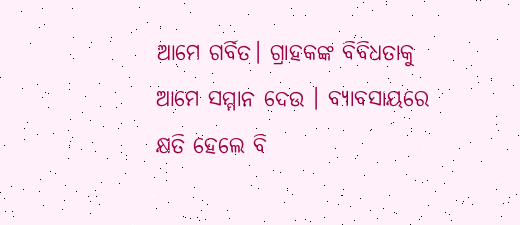ଆମେ ଗର୍ବିତ। ଗ୍ରାହକଙ୍କ ବିବିଧତାକୁ ଆମେ ସମ୍ମାନ ଦେଉ । ବ୍ୟାବସାୟରେ କ୍ଷତି ହେଲେ ବି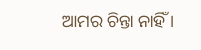ଆମର ଚିନ୍ତା ନାହିଁ ।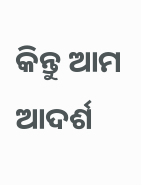କିନ୍ତୁ ଆମ ଆଦର୍ଶ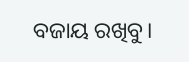ବଜାୟ ରଖିବୁ।